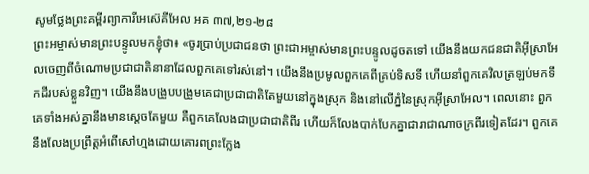សូមថ្លែងព្រះគម្ពីរព្យាការីអេស៊េគីអែល អគ ៣៧,២១-២៨
ព្រះអម្ចាស់មានព្រះបន្ទូលមកខ្ញុំថា៖ «ចូរប្រាប់ប្រជាជនថា ព្រះជាអម្ចាស់មានព្រះបន្ទូលដូចតទៅ យើងនឹងយកជនជាតិអ៊ីស្រាអែលចេញពីចំណោមប្រជាជាតិនានាដែលពួកគេទៅរស់នៅ។ យើងនឹងប្រមូលពួកគេពីគ្រប់ទិសទី ហើយនាំពួកគេវិលត្រឡប់មកទឹកដីរបស់ខ្លួនវិញ។ យើងនឹងបង្រួបបង្រួមគេជាប្រជាជាតិតែមួយនៅក្នុងស្រុក និងនៅលើភ្នំនៃស្រុកអ៊ីស្រាអែល។ ពេលនោះ ពួកគេទាំងអស់គ្នានឹងមានស្តេចតែមួយ គឺពួកគេលែងជាប្រជាជាតិពីរ ហើយក៏លែងបាក់បែកគ្នាជារាជាណាចក្រពីរទៀតដែរ។ ពួកគេនឹងលែងប្រព្រឹត្តអំពើសៅហ្មងដោយគោរពព្រះក្លែង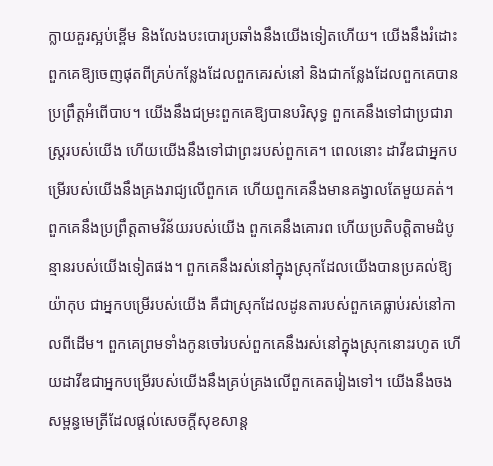ក្លាយគួរស្អប់ខ្ពើម និងលែងបះបោរប្រឆាំងនឹងយើងទៀតហើយ។ យើងនឹងរំដោះពួកគេឱ្យចេញផុតពីគ្រប់កន្លែងដែលពួកគេរស់នៅ និងជាកន្លែងដែលពួកគេបានប្រព្រឹត្តអំពើបាប។ យើងនឹងជម្រះពួកគេឱ្យបានបរិសុទ្ធ ពួកគេនឹងទៅជាប្រជារាស្ត្ររបស់យើង ហើយយើងនឹងទៅជាព្រះរបស់ពួកគេ។ ពេលនោះ ដាវីឌជាអ្នកបម្រើរបស់យើងនឹងគ្រងរាជ្យលើពួកគេ ហើយពួកគេនឹងមានគង្វាលតែមួយគត់។ ពួកគេនឹងប្រព្រឹត្តតាមវិន័យរបស់យើង ពួកគេនឹងគោរព ហើយប្រតិបត្តិតាមដំបូន្មានរបស់យើងទៀតផង។ ពួកគេនឹងរស់នៅក្នុងស្រុកដែលយើងបានប្រគល់ឱ្យយ៉ាកុប ជាអ្នកបម្រើរបស់យើង គឺជាស្រុកដែលដូនតារបស់ពួកគេធ្លាប់រស់នៅកាលពីដើម។ ពួកគេព្រមទាំងកូនចៅរបស់ពួកគេនឹងរស់នៅក្នុងស្រុកនោះរហូត ហើយដាវីឌជាអ្នកបម្រើរបស់យើងនឹងគ្រប់គ្រងលើពួកគេតរៀងទៅ។ យើងនឹងចងសម្ពន្ធមេត្រីដែលផ្តល់សេចក្តីសុខសាន្ត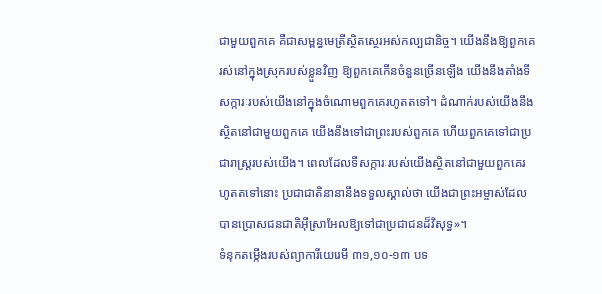ជាមួយពួកគេ គឺជាសម្ពន្ធមេត្រីស្ថិតស្ថេរអស់កល្បជានិច្ច។ យើងនឹងឱ្យពួកគេរស់នៅក្នុងស្រុករបស់ខ្លួនវិញ ឱ្យពួកគេកើនចំនួនច្រើនឡើង យើងនឹងតាំងទីសក្ការៈរបស់យើងនៅក្នុងចំណោមពួកគេរហូតតទៅ។ ដំណាក់របស់យើងនឹងស្ថិតនៅជាមួយពួកគេ យើងនឹងទៅជាព្រះរបស់ពួកគេ ហើយពួកគេទៅជាប្រជារាស្ត្ររបស់យើង។ ពេលដែលទីសក្ការៈរបស់យើងស្ថិតនៅជាមួយពួកគេរហូតតទៅនោះ ប្រជាជាតិនានានឹងទទួលស្គាល់ថា យើងជាព្រះអម្ចាស់ដែលបានប្រោសជនជាតិអ៊ីស្រាអែលឱ្យទៅជាប្រជាជនដ៏វិសុទ្ធ»។
ទំនុកតម្កើងរបស់ព្យាការីយេរេមី ៣១,១០-១៣ បទ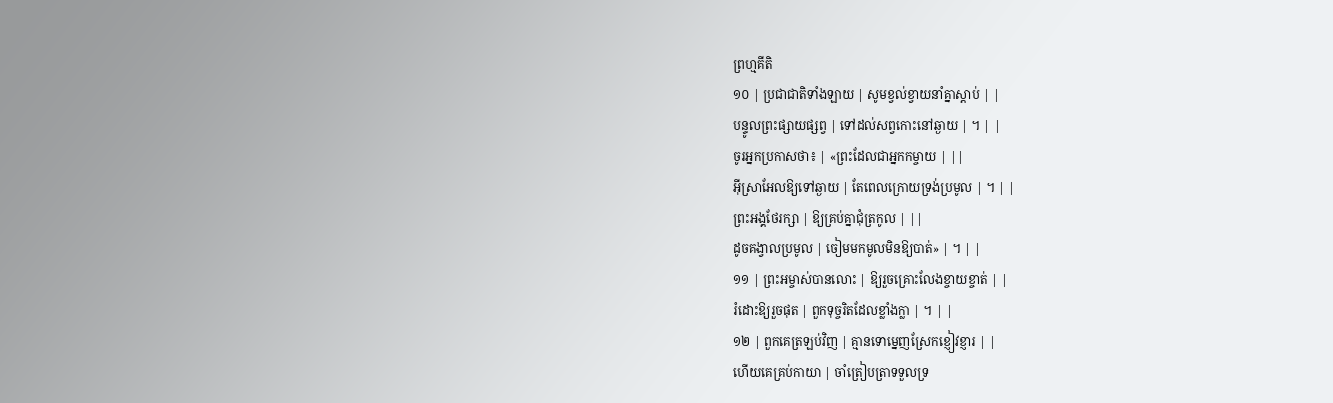ព្រហ្មគីតិ
១០ | ប្រជាជាតិទាំងឡាយ | សូមខ្វល់ខ្វាយនាំគ្នាស្តាប់ | |
បន្ទូលព្រះផ្សាយផ្សព្វ | ទៅដល់សព្វកោះនៅឆ្ងាយ | ។ | |
ចូរអ្នកប្រកាសថា៖ | «ព្រះដែលជាអ្នកកម្ចាយ | ||
អ៊ីស្រាអែលឱ្យទៅឆ្ងាយ | តែពេលក្រោយទ្រង់ប្រមូល | ។ | |
ព្រះអង្គថែរក្សា | ឱ្យគ្រប់គ្នាជុំត្រកូល | ||
ដូចគង្វាលប្រមូល | ចៀមមកមូលមិនឱ្យបាត់» | ។ | |
១១ | ព្រះអម្ចាស់បានលោះ | ឱ្យរួចគ្រោះលែងខ្ចាយខ្ចាត់ | |
រំដោះឱ្យរួចផុត | ពួកទុច្ចរិតដែលខ្លាំងក្លា | ។ | |
១២ | ពួកគេត្រឡប់វិញ | គ្មានទោម្នេញស្រែកខ្ញៀវខ្ញារ | |
ហើយគេគ្រប់កាយា | ចាំត្រៀបត្រាទទួលទ្រ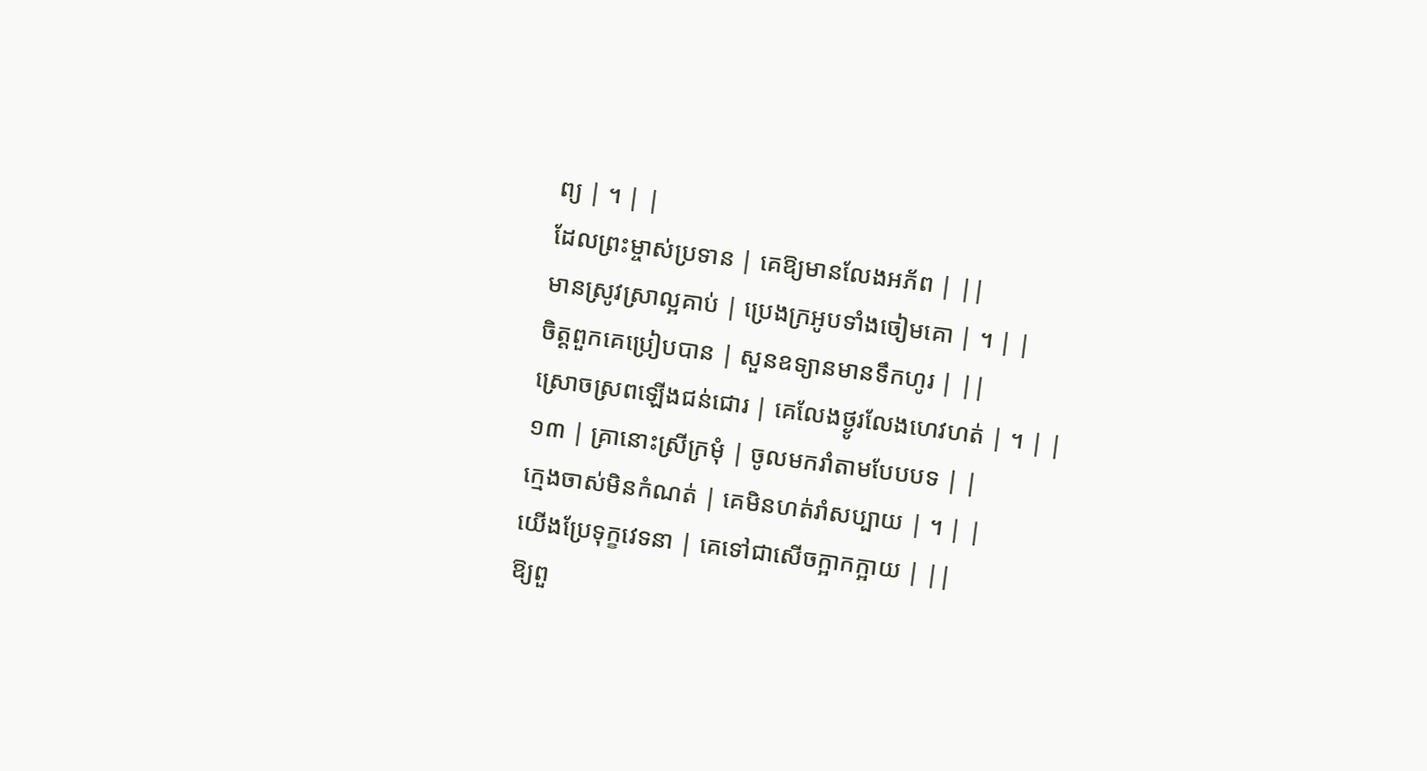ព្យ | ។ | |
ដែលព្រះម្ចាស់ប្រទាន | គេឱ្យមានលែងអភ័ព | ||
មានស្រូវស្រាល្អគាប់ | ប្រេងក្រអូបទាំងចៀមគោ | ។ | |
ចិត្តពួកគេប្រៀបបាន | សួនឧទ្យានមានទឹកហូរ | ||
ស្រោចស្រពឡើងជន់ជោរ | គេលែងថ្ងូរលែងហេវហត់ | ។ | |
១៣ | គ្រានោះស្រីក្រមុំ | ចូលមករាំតាមបែបបទ | |
ក្មេងចាស់មិនកំណត់ | គេមិនហត់រាំសប្បាយ | ។ | |
យើងប្រែទុក្ខវេទនា | គេទៅជាសើចក្អាកក្អាយ | ||
ឱ្យពួ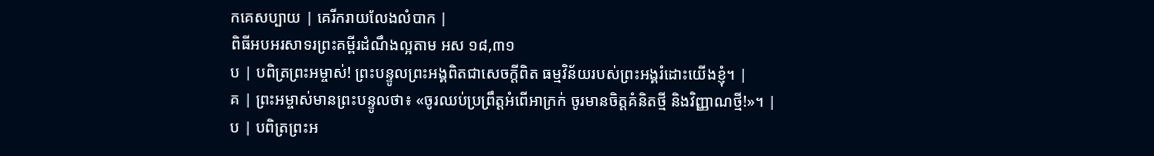កគេសប្បាយ | គេរីករាយលែងលំបាក |
ពិធីអបអរសាទរព្រះគម្ពីរដំណឹងល្អតាម អស ១៨,៣១
ប | បពិត្រព្រះអម្ចាស់! ព្រះបន្ទូលព្រះអង្គពិតជាសេចក្តីពិត ធម្មវិន័យរបស់ព្រះអង្គរំដោះយើងខ្ញុំ។ |
គ | ព្រះអម្ចាស់មានព្រះបន្ទូលថា៖ «ចូរឈប់ប្រព្រឹត្តអំពើអាក្រក់ ចូរមានចិត្តគំនិតថ្មី និងវិញ្ញាណថ្មី!»។ |
ប | បពិត្រព្រះអ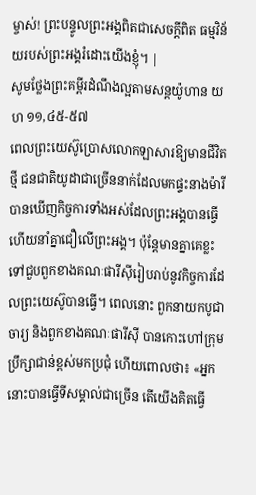ម្ចាស់! ព្រះបន្ទូលព្រះអង្គពិតជាសេចក្តីពិត ធម្មវិន័យរបស់ព្រះអង្គរំដោះយើងខ្ញុំ។ |
សូមថ្លែងព្រះគម្ពីរដំណឹងល្អតាមសន្តយ៉ូហាន យហ ១១,៤៥-៥៧
ពេលព្រះយេស៊ូប្រោសលោកឡាសារឱ្យមានជីវិតថ្មី ជនជាតិយូដាជាច្រើននាក់ដែលមកផ្ទះនាងម៉ារី បានឃើញកិច្ចការទាំងអស់ដែលព្រះអង្គបានធ្វើ ហើយនាំគ្នាជឿលើព្រះអង្គ។ ប៉ុន្តែមានគ្នាគេខ្លះទៅជួបពួកខាងគណៈផារីស៊ីរៀបរាប់នូវកិច្ចការដែលព្រះយេស៊ូបានធ្វើ។ ពេលនោះ ពួកនាយកបូជាចារ្យ និងពួកខាងគណៈផារីស៊ី បានកោះហៅក្រុមប្រឹក្សាជាន់ខ្ពស់មកប្រជុំ ហើយពោលថា៖ «អ្នកនោះបានធ្វើទីសម្គាល់ជាច្រើន តើយើងគិតធ្វើ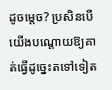ដូចម្តេច? ប្រសិនបើយើងបណ្តោយឱ្យគាត់ធ្វើដូច្នេះតទៅទៀត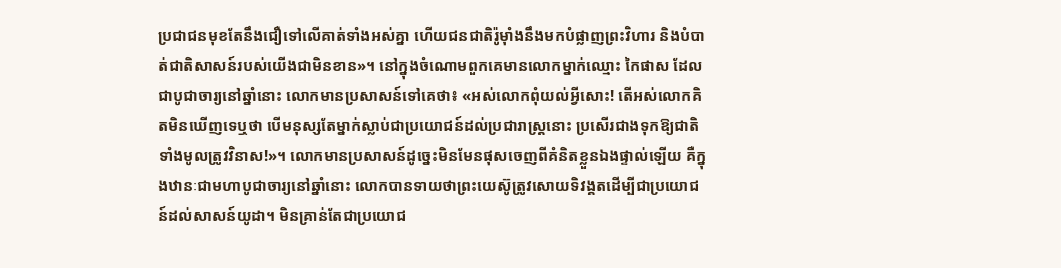ប្រជាជនមុខតែនឹងជឿទៅលើគាត់ទាំងអស់គ្នា ហើយជនជាតិរ៉ូមុាំងនឹងមកបំផ្លាញព្រះវិហារ និងបំបាត់ជាតិសាសន៍របស់យើងជាមិនខាន»។ នៅក្នុងចំណោមពួកគេមានលោកម្នាក់ឈ្មោះ កៃផាស ដែលជាបូជាចារ្យនៅឆ្នាំនោះ លោកមានប្រសាសន៍ទៅគេថា៖ «អស់លោកពុំយល់អ្វីសោះ! តើអស់លោកគិតមិនឃើញទេឬថា បើមនុស្សតែម្នាក់ស្លាប់ជាប្រយោជន៍ដល់ប្រជារាស្ត្រនោះ ប្រសើរជាងទុកឱ្យជាតិទាំងមូលត្រូវវិនាស!»។ លោកមានប្រសាសន៍ដូច្នេះមិនមែនផុសចេញពីគំនិតខ្លួនឯងផ្ទាល់ឡើយ គឺក្នុងឋានៈជាមហាបូជាចារ្យនៅឆ្នាំនោះ លោកបានទាយថាព្រះយេស៊ូត្រូវសោយទិវង្គតដើម្បីជាប្រយោជន៍ដល់សាសន៍យូដា។ មិនគ្រាន់តែជាប្រយោជ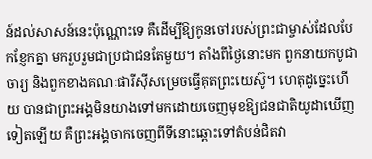ន៍ដល់សាសន៍នេះប៉ុណ្ណោះទេ គឺដើម្បីឱ្យកូនចៅរបស់ព្រះជាម្ចាស់ដែលបែកខ្ញែកគ្នា មករួបរួមជាប្រជាជនតែមួយ។ តាំងពីថ្ងៃនោះមក ពួកនាយកបូជាចារ្យ និងពួកខាងគណៈផារីស៊ីសម្រេចធ្វើគុតព្រះយេស៊ូ។ ហេតុដូច្នេះហើយ បានជាព្រះអង្គមិនយាងទៅមកដោយចេញមុខឱ្យជនជាតិយូដាឃើញទៀតឡើយ គឺព្រះអង្គចាកចេញពីទីនោះឆ្ពោះទៅតំបន់ជិតវា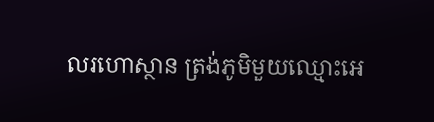លរហោស្ថាន ត្រង់ភូមិមួយឈ្មោះអេ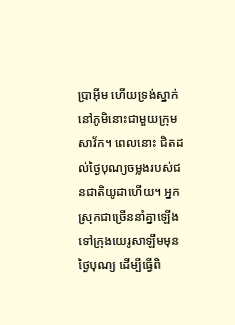ប្រាអ៊ីម ហើយទ្រង់ស្នាក់នៅភូមិនោះជាមួយក្រុមសាវ័ក។ ពេលនោះ ជិតដល់ថ្ងៃបុណ្យចម្លងរបស់ជនជាតិយូដាហើយ។ អ្នកស្រុកជាច្រើននាំគ្នាឡើងទៅក្រុងយេរូសាឡឹមមុនថ្ងៃបុណ្យ ដើម្បីធ្វើពិ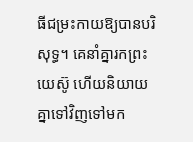ធីជម្រះកាយឱ្យបានបរិសុទ្ធ។ គេនាំគ្នារកព្រះយេស៊ូ ហើយនិយាយគ្នាទៅវិញទៅមក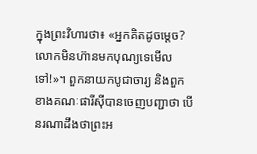ក្នុងព្រះវិហារថា៖ «អ្នកគិតដូចម្តេច? លោកមិនហ៊ានមកបុណ្យទេមើលទៅ!»។ ពួកនាយកបូជាចារ្យ និងពួកខាងគណៈផារីស៊ីបានចេញបញ្ជាថា បើនរណាដឹងថាព្រះអ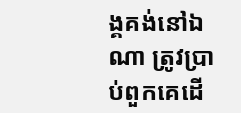ង្គគង់នៅឯណា ត្រូវប្រាប់ពួកគេដើ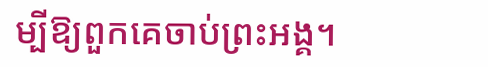ម្បីឱ្យពួកគេចាប់ព្រះអង្គ។